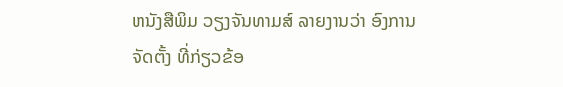ຫນັງສືພິມ ວຽງຈັນທາມສ໌ ລາຍງານວ່າ ອົງການຈັດຕັ້ງ ທີ່ກ່ຽວຂ້ອ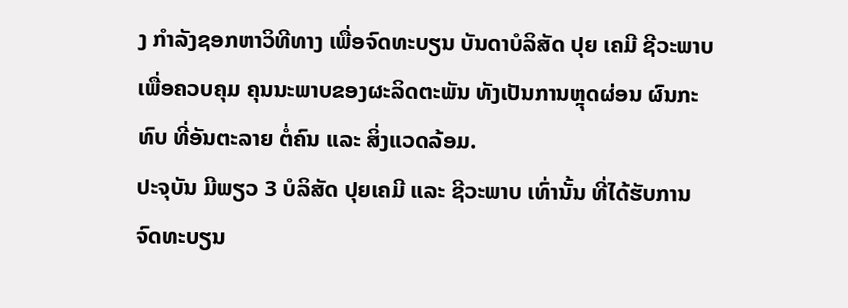ງ ກໍາລັງຊອກຫາວິທີທາງ ເພື່ອຈົດທະບຽນ ບັນດາບໍລິສັດ ປຸຍ ເຄມີ ຊີວະພາບ ເພື່ອຄວບຄຸມ ຄຸນນະພາບຂອງຜະລິດຕະພັນ ທັງເປັນການຫຼຸດຜ່ອນ ຜົນກະທົບ ທີ່ອັນຕະລາຍ ຕໍ່ຄົນ ແລະ ສິ່ງແວດລ້ອມ.
ປະຈຸບັນ ມີພຽວ 3 ບໍລິສັດ ປຸຍເຄມີ ແລະ ຊີວະພາບ ເທົ່ານັ້ນ ທີ່ໄດ້ຮັບການຈົດທະບຽນ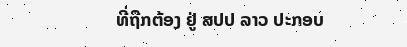ທີ່ຖືກຕ້ອງ ຢູ່ ສປປ ລາວ ປະກອບ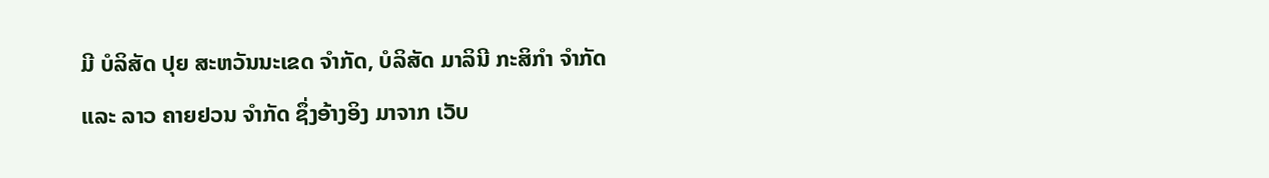ມີ ບໍລິສັດ ປຸຍ ສະຫວັນນະເຂດ ຈໍາກັດ, ບໍລິສັດ ມາລິນີ ກະສິກໍາ ຈໍາກັດ ແລະ ລາວ ຄາຍຢວນ ຈໍາກັດ ຊຶ່ງອ້າງອິງ ມາຈາກ ເວັບ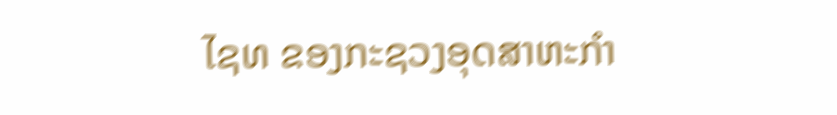ໄຊທ ຂອງກະຊວງອຸດສາຫະກໍາ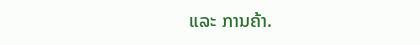ແລະ ການຄ້າ.